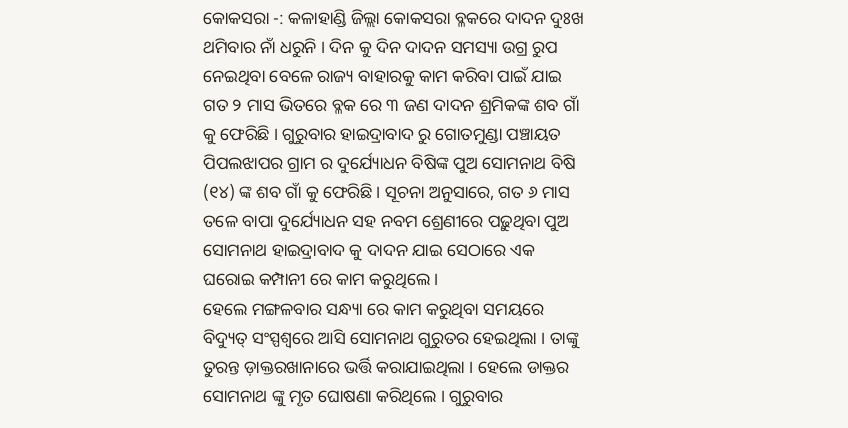କୋକସରା -: କଳାହାଣ୍ଡି ଜିଲ୍ଲା କୋକସରା ବ୍ଳକରେ ଦାଦନ ଦୁଃଖ ଥମିବାର ନାଁ ଧରୁନି । ଦିନ କୁ ଦିନ ଦାଦନ ସମସ୍ୟା ଉଗ୍ର ରୁପ ନେଇଥିବା ବେଳେ ରାଜ୍ୟ ବାହାରକୁ କାମ କରିବା ପାଇଁ ଯାଇ ଗତ ୨ ମାସ ଭିତରେ ବ୍ଳକ ରେ ୩ ଜଣ ଦାଦନ ଶ୍ରମିକଙ୍କ ଶବ ଗାଁ କୁ ଫେରିଛି । ଗୁରୁବାର ହାଇଦ୍ରାବାଦ ରୁ ଗୋତମୁଣ୍ଡା ପଞ୍ଚାୟତ ପିପଲଝାପର ଗ୍ରାମ ର ଦୁର୍ଯ୍ୟୋଧନ ବିଷିଙ୍କ ପୁଅ ସୋମନାଥ ବିଷି (୧୪) ଙ୍କ ଶବ ଗାଁ କୁ ଫେରିଛି । ସୂଚନା ଅନୁସାରେ, ଗତ ୬ ମାସ ତଳେ ବାପା ଦୁର୍ଯ୍ୟୋଧନ ସହ ନବମ ଶ୍ରେଣୀରେ ପଢ଼ୁଥିବା ପୁଅ ସୋମନାଥ ହାଇଦ୍ରାବାଦ କୁ ଦାଦନ ଯାଇ ସେଠାରେ ଏକ ଘରୋଇ କମ୍ପାନୀ ରେ କାମ କରୁଥିଲେ ।
ହେଲେ ମଙ୍ଗଳବାର ସନ୍ଧ୍ୟା ରେ କାମ କରୁଥିବା ସମୟରେ ବିଦ୍ୟୁତ୍ ସଂସ୍ପଶ୍ୱରେ ଆସି ସୋମନାଥ ଗୁରୁତର ହେଇଥିଲା । ତାଙ୍କୁ ତୁରନ୍ତ ଡ଼ାକ୍ତରଖାନାରେ ଭର୍ତ୍ତି କରାଯାଇଥିଲା । ହେଲେ ଡାକ୍ତର ସୋମନାଥ ଙ୍କୁ ମୃତ ଘୋଷଣା କରିଥିଲେ । ଗୁରୁବାର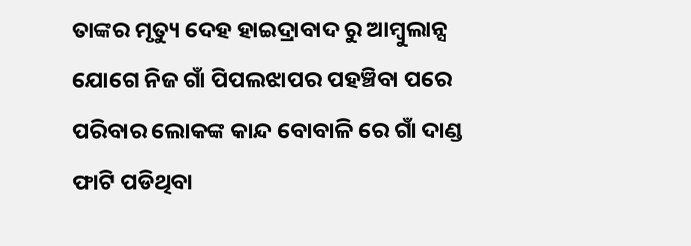ତାଙ୍କର ମୃତ୍ୟୁ ଦେହ ହାଇଦ୍ରାବାଦ ରୁ ଆମ୍ବୁଲାନ୍ସ ଯୋଗେ ନିଜ ଗାଁ ପିପଲଝାପର ପହଞ୍ଚିବା ପରେ ପରିବାର ଲୋକଙ୍କ କାନ୍ଦ ବୋବାଳି ରେ ଗାଁ ଦାଣ୍ଡ ଫାଟି ପଡିଥିବା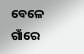ବେଳେ ଗାଁରେ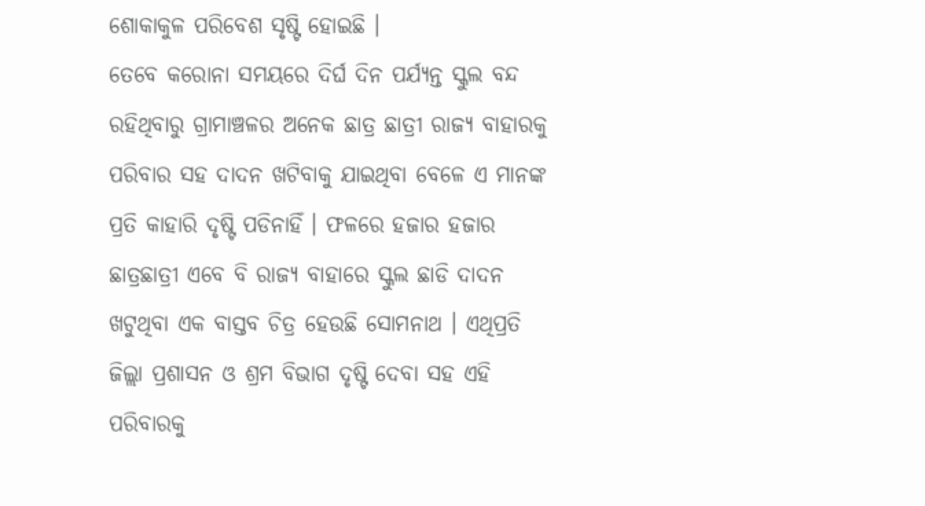ଶୋକାକୁଳ ପରିବେଶ ସୃଷ୍ଟି ହୋଇଛି ।
ତେବେ କରୋନା ସମୟରେ ଦିର୍ଘ ଦିନ ପର୍ଯ୍ୟନ୍ତ ସ୍କୁଲ ବନ୍ଦ ରହିଥିବାରୁ ଗ୍ରାମାଞ୍ଚଳର ଅନେକ ଛାତ୍ର ଛାତ୍ରୀ ରାଜ୍ୟ ବାହାରକୁ ପରିବାର ସହ ଦାଦନ ଖଟିବାକୁ ଯାଇଥିବା ବେଳେ ଏ ମାନଙ୍କ ପ୍ରତି କାହାରି ଦୃଷ୍ଟି ପଡିନାହିଁ । ଫଳରେ ହଜାର ହଜାର ଛାତ୍ରଛାତ୍ରୀ ଏବେ ବି ରାଜ୍ୟ ବାହାରେ ସ୍କୁଲ ଛାଡି ଦାଦନ ଖଟୁଥିବା ଏକ ବାସ୍ତବ ଚିତ୍ର ହେଉଛି ସୋମନାଥ । ଏଥିପ୍ରତି ଜିଲ୍ଲା ପ୍ରଶାସନ ଓ ଶ୍ରମ ବିଭାଗ ଦୃଷ୍ଟି ଦେବା ସହ ଏହି ପରିବାରକୁ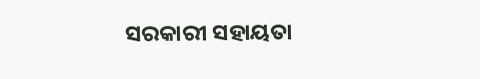ସରକାରୀ ସହାୟତା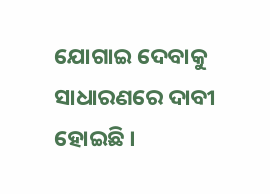ଯୋଗାଇ ଦେବାକୁ ସାଧାରଣରେ ଦାବୀ ହୋଇଛି ।